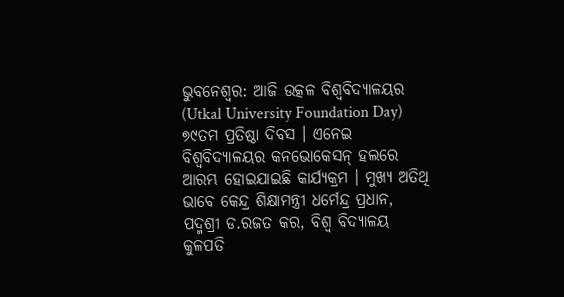ଭୁବନେଶ୍ବର: ଆଜି ଉତ୍କଳ ବିଶ୍ଵବିଦ୍ୟାଳୟର (Utkal University Foundation Day) ୭୯ତମ ପ୍ରତିଷ୍ଠା ଦିବସ । ଏନେଇ ବିଶ୍ଵବିଦ୍ୟାଳୟର କନଭୋକେସନ୍ ହଲରେ ଆରମ୍ଭ ହୋଇଯାଇଛି କାର୍ଯ୍ୟକ୍ରମ । ମୁଖ୍ୟ ଅତିଥି ଭାବେ କେନ୍ଦ୍ର ଶିକ୍ଷାମନ୍ତ୍ରୀ ଧର୍ମେନ୍ଦ୍ର ପ୍ରଧାନ, ପଦ୍ମଶ୍ରୀ ଡ.ରଜତ କର, ବିଶ୍ବ ବିଦ୍ୟାଳୟ କୁଳପତି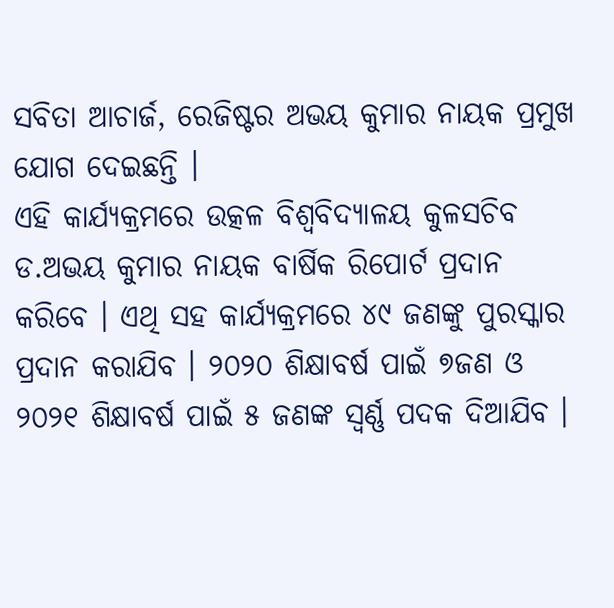ସବିତା ଆଚାର୍ଜ, ରେଜିଷ୍ଟର ଅଭୟ କୁମାର ନାୟକ ପ୍ରମୁଖ ଯୋଗ ଦେଇଛନ୍ତି ।
ଏହି କାର୍ଯ୍ୟକ୍ରମରେ ଉତ୍କଳ ବିଶ୍ଵବିଦ୍ୟାଳୟ କୁଳସଚିବ ଡ.ଅଭୟ କୁମାର ନାୟକ ବାର୍ଷିକ ରିପୋର୍ଟ ପ୍ରଦାନ କରିବେ । ଏଥି ସହ କାର୍ଯ୍ୟକ୍ରମରେ ୪୯ ଜଣଙ୍କୁ ପୁରସ୍କାର ପ୍ରଦାନ କରାଯିବ । ୨୦୨୦ ଶିକ୍ଷାବର୍ଷ ପାଇଁ ୭ଜଣ ଓ ୨୦୨୧ ଶିକ୍ଷାବର୍ଷ ପାଇଁ ୫ ଜଣଙ୍କ ସ୍ବର୍ଣ୍ଣ ପଦକ ଦିଆଯିବ ।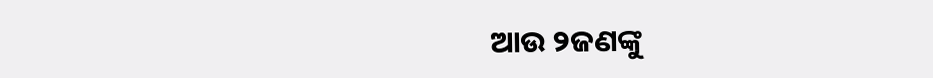ଆଉ ୨ଜଣଙ୍କୁ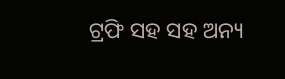ଟ୍ରଫି ସହ ସହ ଅନ୍ୟ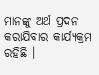ମାନଙ୍କୁ ଅର୍ଥ ପ୍ରଦନ କରାଯିବାର କାର୍ଯ୍ୟକ୍ରମ ରହିଛି ।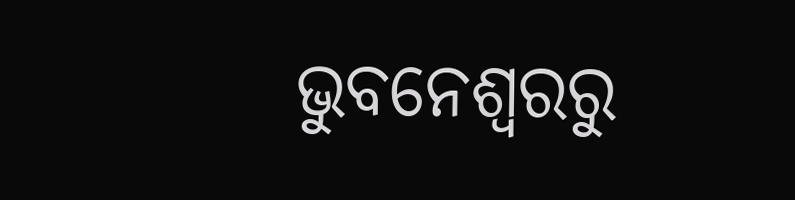ଭୁବନେଶ୍ବରରୁ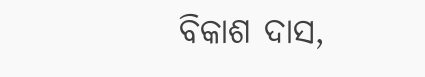ବିକାଶ ଦାସ,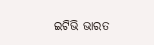ଇଟିଭି ଭାରତ